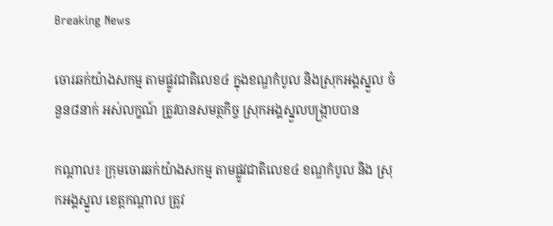Breaking News

ចោរឆក់យ៉ាងសកម្ម តាមផ្លូវជាតិលេខ៤ ក្នុងខណ្ឌកំបូល និងស្រុកអង្គស្នួល ចំនួន៨នាក់ អស់លក្ខណ៍ ត្រូវបានសមត្ថកិច្ច ស្រុកអង្គស្នួលបង្ក្រាបបាន

កណ្តាល៖ ក្រុមចោរឆក់យ៉ាងសកម្ម តាមផ្លូវជាតិលេខ៤ ខណ្ឌកំបូល និង ស្រុកអង្គស្នួល ខេត្តកណ្តាល ត្រូវ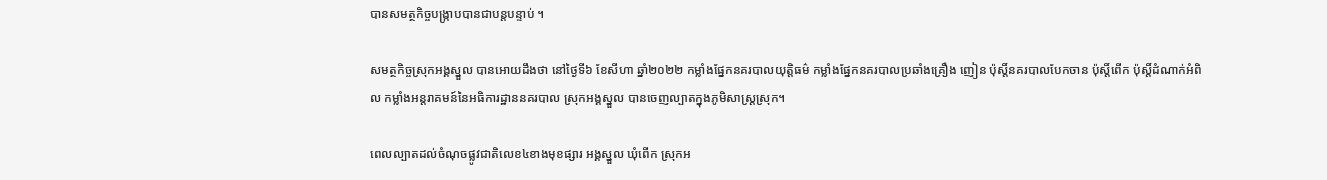បានសមត្ថកិច្ចបង្ក្រាបបានជាបន្តបន្ទាប់ ។

សមត្ថកិច្ចស្រុកអង្គស្នួល បានអោយដឹងថា នៅថ្ងៃទី៦ ខែសីហា ឆ្នាំ២០២២ កម្លាំងផ្នែកនគរបាលយុត្តិធម៌ កម្លាំងផ្នែកនគរបាលប្រឆាំងគ្រឿង ញៀន ប៉ុស្ដិ៍នគរបាលបែកចាន ប៉ុស្ដិ៍ពើក ប៉ុស្ដិ៍ដំណាក់អំពិល កម្លាំងអន្តរាគមន៍នៃអធិការដ្ឋាននគរបាល ស្រុកអង្គស្នួល បានចេញល្បាតក្នុងភូមិសាស្រ្ដស្រុក។

ពេលល្បាតដល់ចំណុចផ្លូវជាតិលេខ៤ខាងមុខផ្សារ អង្គស្នួល ឃុំពើក ស្រុកអ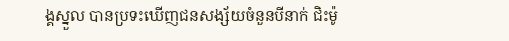ង្គស្នួល បានប្រទះឃើញជនសង្ស័យចំនួនបីនាក់ ជិះម៉ូ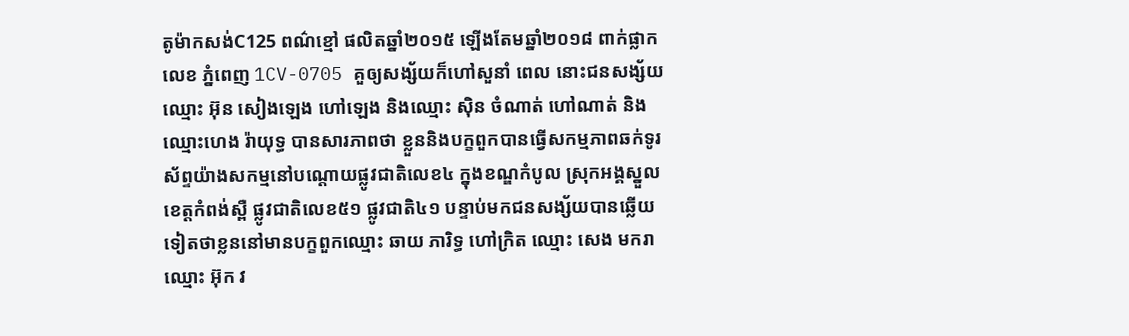តូម៉ាកសង់C125 ពណ៌ខ្មៅ ផលិតឆ្នាំ២០១៥ ឡើងតែមឆ្នាំ២០១៨ ពាក់ផ្លាកលេខ ភ្នំពេញ 1CV-0705 គួឲ្យសង្ស័យក៏ហៅសួនាំ ពេល នោះជនសង្ស័យឈ្មោះ អ៊ុន សៀងឡេង ហៅឡេង និងឈ្មោះ ស៊ិន ចំណាត់ ហៅណាត់ និងឈ្មោះហេង រ៉ាយុទ្ធ បានសារភាពថា ខ្លួននិងបក្ខពួកបានធ្វើសកម្មភាពឆក់ទូរស័ព្ទយ៉ាងសកម្មនៅបណ្ដោយផ្លូវជាតិលេខ៤ ក្នុងខណ្ឌកំបូល ស្រុកអង្គស្នួល ខេត្តកំពង់ស្ពឺ ផ្លូវជាតិលេខ៥១ ផ្លូវជាតិ៤១ បន្ទាប់មកជនសង្ស័យបានឆ្លើយ ទៀតថាខ្លននៅមានបក្ខពួកឈ្មោះ ឆាយ ភារិទ្ធ ហៅក្រិត ឈ្មោះ សេង មករា ឈ្មោះ អ៊ុក វ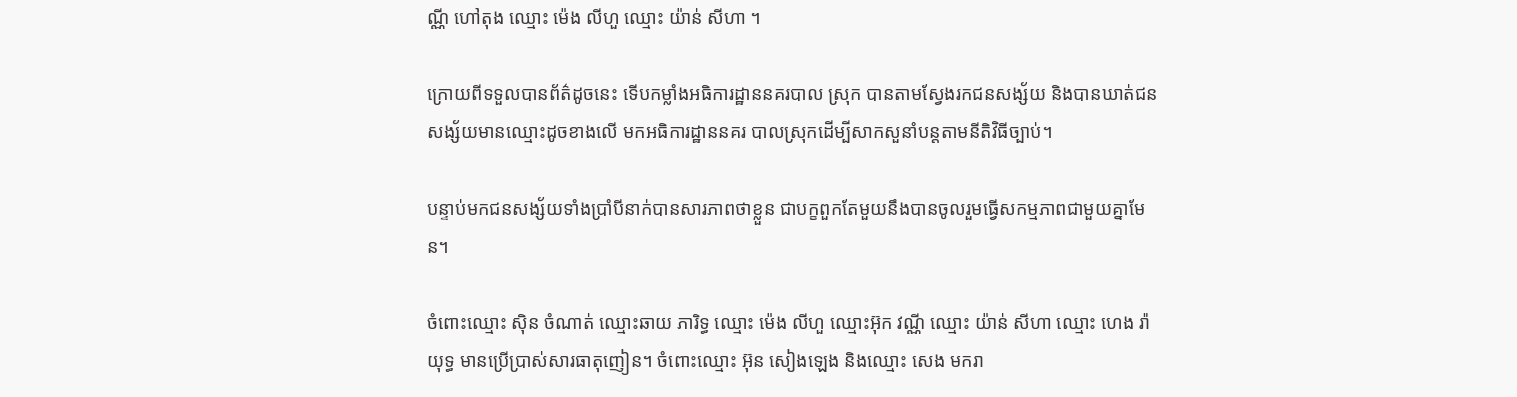ណ្ណី ហៅតុង ឈ្មោះ ម៉េង លីហួ ឈ្មោះ យ៉ាន់ សីហា ។

ក្រោយពីទទួលបានព័ត៌ដូចនេះ ទើបកម្លាំងអធិការដ្ឋាននគរបាល ស្រុក បានតាមស្វែងរកជនសង្ស័យ និងបានឃាត់ជនសង្ស័យមានឈ្មោះដូចខាងលើ មកអធិការដ្ឋាននគរ បាលស្រុកដើម្បីសាកសួនាំបន្តតាមនីតិវិធីច្បាប់។

បន្ទាប់មកជនសង្ស័យទាំងប្រាំបីនាក់បានសារភាពថាខ្លួន ជាបក្ខពួកតែមួយនឹងបានចូលរួមធ្វើសកម្មភាពជាមួយគ្នាមែន។

ចំពោះឈ្មោះ ស៊ិន ចំណាត់ ឈ្មោះឆាយ ភារិទ្ធ ឈ្មោះ ម៉េង លីហួ ឈ្មោះអ៊ុក វណ្ណី ឈ្មោះ យ៉ាន់ សីហា ឈ្មោះ ហេង រ៉ាយុទ្ធ មានប្រើប្រាស់សារធាតុញៀន។ ចំពោះឈ្មោះ អ៊ុន សៀងឡេង និងឈ្មោះ សេង មករា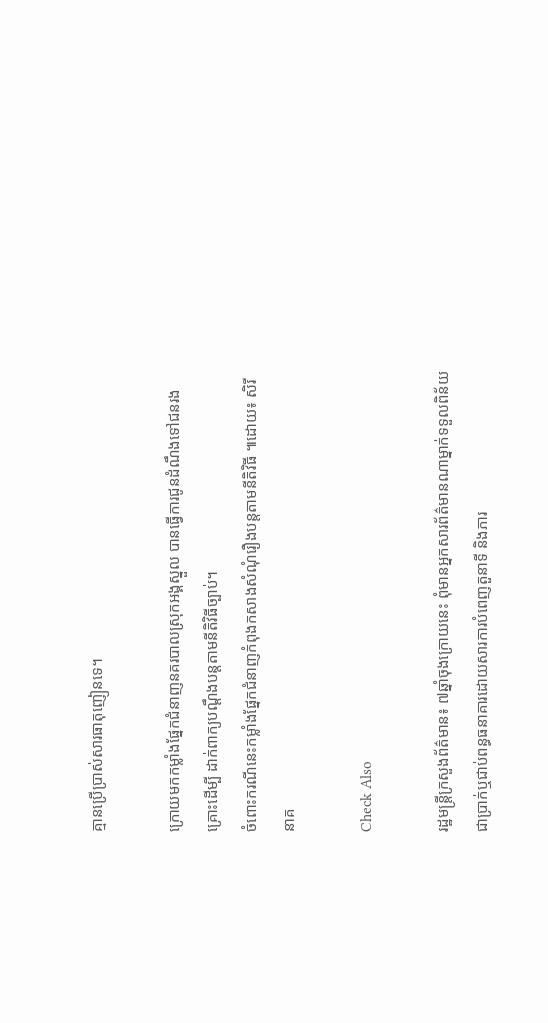គ្មានប្រើប្រាស់សារធាតុញៀនទេ។

ក្រោយមកកម្លាំងផ្នែកជំនាញនគរបាលស្រុកអង្គស្នួល បានធ្វើការជូនដំណឹងទៅជនរងគ្រោះដើម្បី ដាក់ពាក្យបណ្ដឹងបន្តតាមនីតិវិធីច្បាប់។
ចំពោះករណីនេះកម្លាំងផ្នែកជំនាញកំពុងកសាងសំណុំរឿងបន្តតាមនីតិវិធី ៕ដោយ៖ សិរី នាគ

Check Also

រដ្ឋមន្រ្តីក្រសួងព័ត៌មាន៖ ៧ឆ្នាំចុងក្រោយនេះ ពុំមានអ្នកសារព័ត៌មានណាម្នាក់ទទួលពិន័យជាប្រាក់ឬជាប់ពន្ធធនាគារដោយសារការបំពេញតួនាទី និងភារ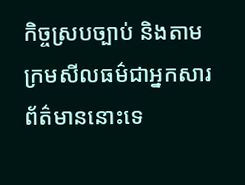កិច្ចស្របច្បាប់ និងតាមក្រមសីលធម៌ជាអ្នកសារព័ត៌មាននោះទេ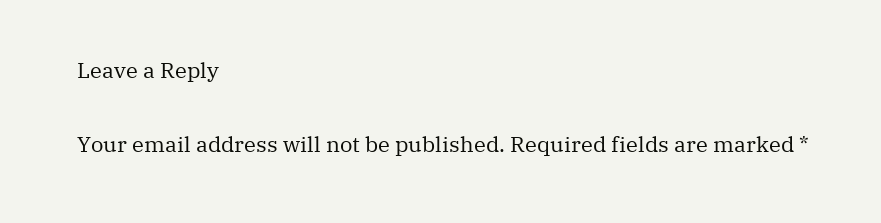Leave a Reply

Your email address will not be published. Required fields are marked *